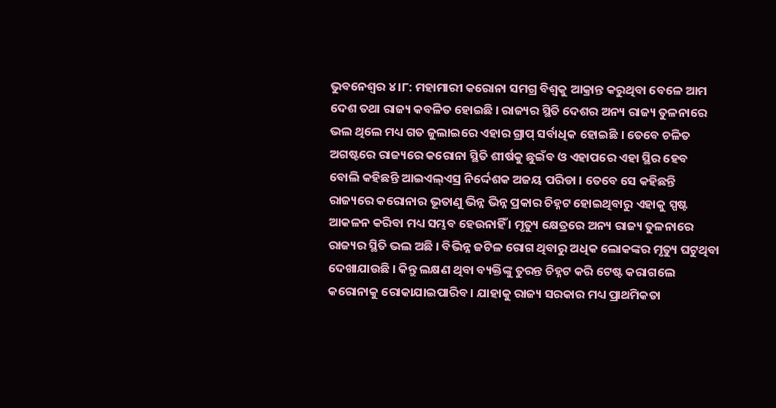ଭୁବନେଶ୍ୱର ୪ ।୮: ମହାମାରୀ କରୋନା ସମଗ୍ର ବିଶ୍ୱକୁ ଆକ୍ରାନ୍ତ କରୁଥିବା ବେଳେ ଆମ ଦେଶ ତଥା ରାଜ୍ୟ କବଳିତ ହୋଇଛି । ରାଜ୍ୟର ସ୍ଥିତି ଦେଶର ଅନ୍ୟ ରାଜ୍ୟ ତୁଳନାରେ ଭଲ ଥିଲେ ମଧ୍ୟ ଗତ ଜୁଲାଇରେ ଏହାର ଗ୍ରାପ୍ ସର୍ବାଧିକ ହୋଇଛି । ତେବେ ଚଳିତ ଅଗଷ୍ଟରେ ରାଜ୍ୟରେ କରୋନା ସ୍ଥିତି ଶୀର୍ଷକୁ ଛୁଇଁବ ଓ ଏହାପରେ ଏହା ସ୍ଥିର ହେବ ବୋଲି କହିଛନ୍ତି ଆଇଏଲ୍ଏସ୍ର ନିର୍ଦ୍ଦେଶକ ଅଜୟ ପରିଡା । ତେବେ ସେ କହିଛନ୍ତି ରାଜ୍ୟରେ କରୋନାର ଭୂତାଣୁ ଭିନ୍ନ ଭିନ୍ନ ପ୍ରକାର ଚିହ୍ନଟ ହୋଇଥିବାରୁ ଏହାକୁ ସ୍ପଷ୍ଟ ଆକଳନ କରିବା ମଧ୍ୟ ସମ୍ଭବ ହେଉନାହିଁ । ମୃତ୍ୟୁ କ୍ଷେତ୍ରରେ ଅନ୍ୟ ରାଜ୍ୟ ତୁଳନାରେ ରାଜ୍ୟର ସ୍ଥିତି ଭଲ ଅଛି । ବିଭିନ୍ନ ଜଟିଳ ରୋଗ ଥିବାରୁ ଅଧିକ ଲୋକଙ୍କର ମୃତ୍ୟୁ ଘଟୁଥିବା ଦେଖାଯାଉଛି । କିନ୍ତୁ ଲକ୍ଷଣ ଥିବା ବ୍ୟକ୍ତିଙ୍କୁ ତୁରନ୍ତ ଚିହ୍ନଟ କରି ଟେଷ୍ଟ କରାଗଲେ କରୋନାକୁ ରୋକାଯାଇପାରିବ । ଯାହାକୁ ରାଜ୍ୟ ସରକାର ମଧ୍ୟ ପ୍ରାଥମିକତା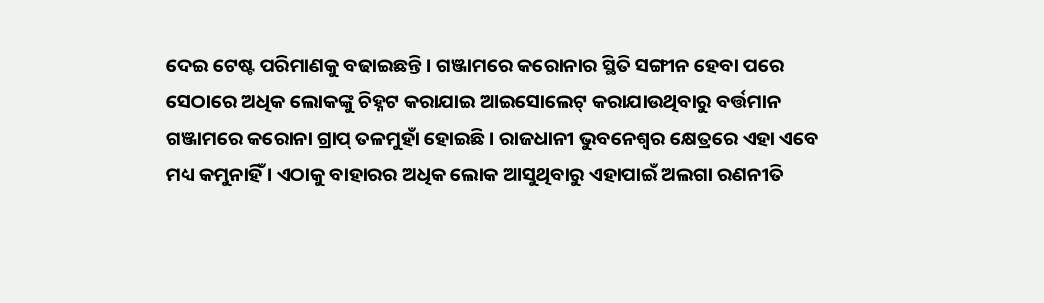ଦେଇ ଟେଷ୍ଟ ପରିମାଣକୁ ବଢାଇଛନ୍ତି । ଗଞ୍ଜାମରେ କରୋନାର ସ୍ଥିତି ସଙ୍ଗୀନ ହେବା ପରେ ସେଠାରେ ଅଧିକ ଲୋକଙ୍କୁ ଚିହ୍ନଟ କରାଯାଇ ଆଇସୋଲେଟ୍ କରାଯାଉଥିବାରୁ ବର୍ତ୍ତମାନ ଗଞ୍ଜାମରେ କରୋନା ଗ୍ରାପ୍ ତଳମୁହାଁ ହୋଇଛି । ରାଜଧାନୀ ଭୁବନେଶ୍ୱର କ୍ଷେତ୍ରରେ ଏହା ଏବେ ମଧ୍ୟ କମୁନାହିଁ । ଏଠାକୁ ବାହାରର ଅଧିକ ଲୋକ ଆସୁଥିବାରୁ ଏହାପାଇଁ ଅଲଗା ରଣନୀତି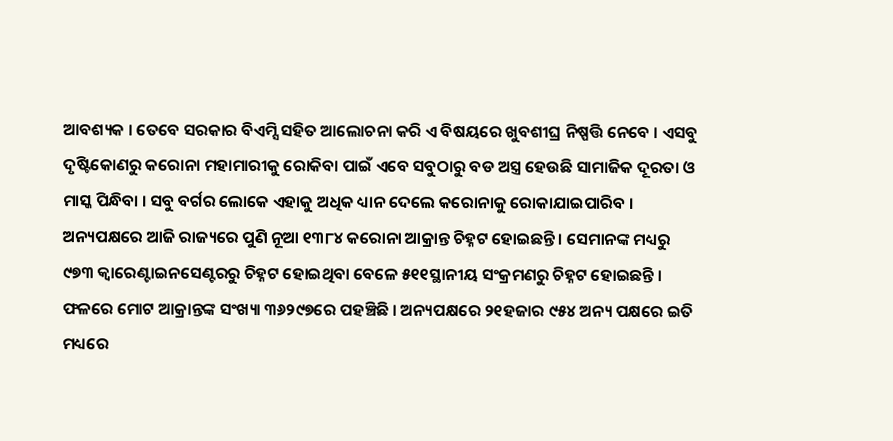ଆବଶ୍ୟକ । ତେବେ ସରକାର ବିଏମ୍ସି ସହିତ ଆଲୋଚନା କରି ଏ ବିଷୟରେ ଖୁବଶୀଘ୍ର ନିଷ୍ପତ୍ତି ନେବେ । ଏସବୁ ଦୃଷ୍ଟିକୋଣରୁ କରୋନା ମହାମାରୀକୁ ରୋକିବା ପାଇଁ ଏବେ ସବୁଠାରୁ ବଡ ଅସ୍ତ୍ର ହେଉଛି ସାମାଜିକ ଦୂରତା ଓ ମାସ୍କ ପିନ୍ଧିବା । ସବୁ ବର୍ଗର ଲୋକେ ଏହାକୁ ଅଧିକ ଧ୍ୟାନ ଦେଲେ କରୋନାକୁ ରୋକାଯାଇପାରିବ । ଅନ୍ୟପକ୍ଷରେ ଆଜି ରାଜ୍ୟରେ ପୁଣି ନୂଆ ୧୩୮୪ କରୋନା ଆକ୍ରାନ୍ତ ଚିହ୍ନଟ ହୋଇଛନ୍ତି । ସେମାନଙ୍କ ମଧ୍ୟରୁ ୯୭୩ କ୍ୱାରେଣ୍ଟାଇନସେଣ୍ଟରରୁ ଚିହ୍ନଟ ହୋଇଥିବା ବେଳେ ୫୧୧ସ୍ଥାନୀୟ ସଂକ୍ରମଣରୁ ଚିହ୍ନଟ ହୋଇଛନ୍ତି । ଫଳରେ ମୋଟ ଆକ୍ରାନ୍ତଙ୍କ ସଂଖ୍ୟା ୩୬୨୯୭ରେ ପହଞ୍ଚିଛି । ଅନ୍ୟପକ୍ଷରେ ୨୧ହଜାର ୯୫୪ ଅନ୍ୟ ପକ୍ଷରେ ଇତି ମଧ୍ୟରେ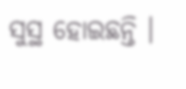ସୁସ୍ଥ ହୋଇଛନ୍ତି ।